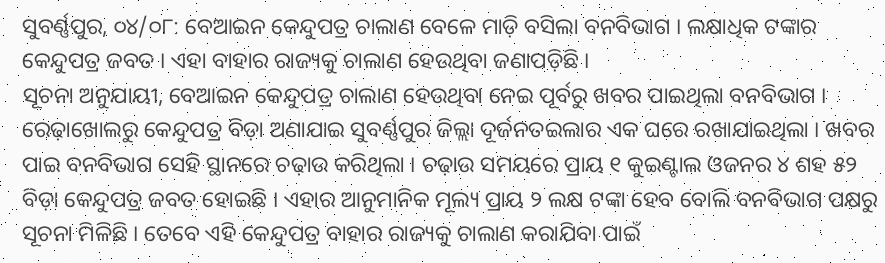ସୁବର୍ଣ୍ଣପୁର, ୦୪/୦୮: ବେଆଇନ କେନ୍ଦୁପତ୍ର ଚାଲାଣ ବେଳେ ମାଡ଼ି ବସିଲା ବନବିଭାଗ । ଲକ୍ଷାଧିକ ଟଙ୍କାର କେନ୍ଦୁପତ୍ର ଜବତ । ଏହା ବାହାର ରାଜ୍ୟକୁ ଚାଲାଣ ହେଉଥିବା ଜଣାପଡ଼ିଛି ।
ସୂଚନା ଅନୁଯାୟୀ, ବେଆଇନ କେନ୍ଦୁପତ୍ର ଚାଲାଣ ହେଉଥିବା ନେଇ ପୂର୍ବରୁ ଖବର ପାଇଥିଲା ବନବିଭାଗ । ରେଢ଼ାଖୋଲରୁ କେନ୍ଦୁପତ୍ର ବିଡ଼ା ଅଣାଯାଇ ସୁବର୍ଣ୍ଣପୁର ଜିଲ୍ଲା ଦୂର୍ଜନତଇଲାର ଏକ ଘରେ ରଖାଯାଇଥିଲା । ଖବର ପାଇ ବନବିଭାଗ ସେହି ସ୍ଥାନରେ ଚଢ଼ାଉ କରିଥିଲା । ଚଢ଼ାଉ ସମୟରେ ପ୍ରାୟ ୧ କୁଇଣ୍ଟାଲ ଓଜନର ୪ ଶହ ୫୨ ବିଡ଼ା କେନ୍ଦୁପତ୍ର ଜବତ ହୋଇଛି । ଏହାର ଆନୁମାନିକ ମୂଲ୍ୟ ପ୍ରାୟ ୨ ଲକ୍ଷ ଟଙ୍କା ହେବ ବୋଲି ବନବିଭାଗ ପକ୍ଷରୁ ସୂଚନା ମିଳିଛି । ତେବେ ଏହି କେନ୍ଦୁପତ୍ର ବାହାର ରାଜ୍ୟକୁ ଚାଲାଣ କରାଯିବା ପାଇଁ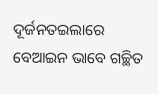ଦୂର୍ଜନତଇଲାରେ ବେଆଇନ ଭାବେ ଗଚ୍ଛିତ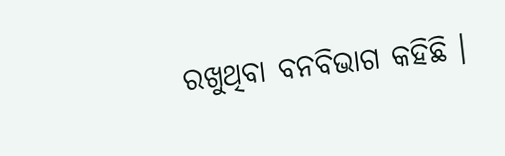ରଖୁଥିବା ବନବିଭାଗ କହିଛି ।